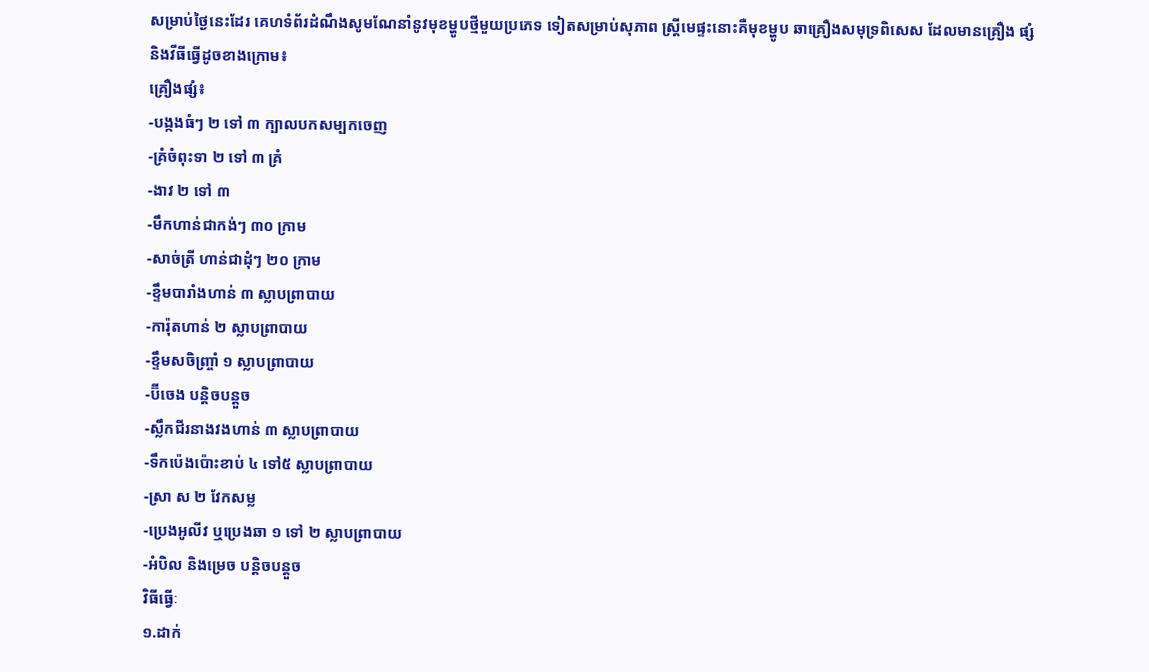សម្រាប់ថ្ងៃនេះដែរ គេហទំព័រដំណឹងសូមណែនាំនូវមុខម្ហូបថ្មីមួយប្រភេទ ទៀតសម្រាប់សុភាព ស្រ្តីមេផ្ទះនោះគឺមុខម្ហូប ឆាគ្រឿងសមុទ្រពិសេស ដែលមានគ្រឿង ផ្សំ និងវីធីធ្វើដូចខាងក្រោម៖
គ្រឿងផ្សំ៖
-បង្កងធំៗ ២ ទៅ ៣ ក្បាលបកសម្បកចេញ
-គ្រំចំពុះទា ២ ទៅ ៣ គ្រំ
-ងាវ ២ ទៅ ៣
-មឹកហាន់ជាកង់ៗ ៣០ ក្រាម
-សាច់ត្រី ហាន់ជាដុំៗ ២០ ក្រាម
-ខ្ទឹមបារាំងហាន់ ៣ ស្លាបព្រាបាយ
-ការ៉ុតហាន់ ២ ស្លាបព្រាបាយ
-ខ្ទឹមសចិញ្ច្រាំ ១ ស្លាបព្រាបាយ
-ប៊ីចេង បន្តិចបន្តួច
-ស្លឹកជីរនាងវងហាន់ ៣ ស្លាបព្រាបាយ
-ទឹកប៉េងប៉ោះខាប់ ៤ ទៅ៥ ស្លាបព្រាបាយ
-ស្រា ស ២ វែកសម្ល
-ប្រេងអូលីវ ឬប្រេងឆា ១ ទៅ ២ ស្លាបព្រាបាយ
-អំបិល និងម្រេច បន្តិចបន្តួច
វិធីធ្វើៈ
១.ដាក់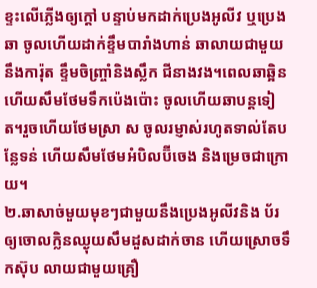ខ្ទះលើភ្លើងឲ្យក្តៅ បន្ទាប់មកដាក់ប្រេងអូលីវ ឬប្រេងឆា ចូលហើយដាក់ខ្ទឹមបារាំងហាន់ ឆាលាយជាមួយនឹងការ៉ុត ខ្ទឹមចិញ្ច្រាំនិងស្លឹក ជីនាងវង។ពេលឆាឆ្អិន ហើយសឹមថែមទឹកប៉េងប៉ោះ ចូលហើយឆាបន្តទៀត។រួចហើយថែមស្រា ស ចូលរម្ញាស់រហូតទាល់តែបន្លែទន់ ហើយសឹមថែមអំបិលប៊ីចេង និងម្រេចជាក្រោយ។
២.ឆាសាច់មួយមុខៗជាមួយនឹងប្រេងអូលីវនិង ប័រឲ្យចោលក្លិនឈ្ងុយសឹមដួសដាក់ចាន ហើយស្រោចទឹកស៊ុប លាយជាមួយគ្រឿ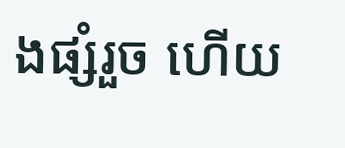ងផ្សំរួច ហើយ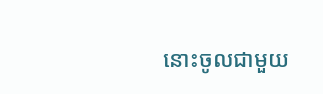នោះចូលជាមួយ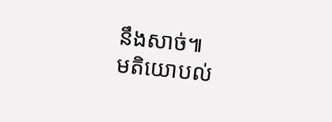នឹងសាច់៕
មតិយោបល់